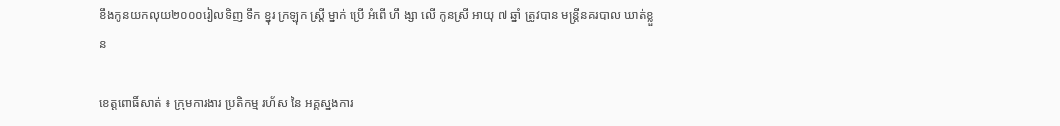ខឹងកូនយកលុយ២០០០រៀលទិញ ទឹក ខ្នុរ ក្រឡុក ស្ត្រី ម្នាក់ ប្រើ អំពើ ហឹ ង្សា លើ កូនស្រី អាយុ ៧ ឆ្នាំ ត្រូវបាន មន្ត្រីនគរបាល ឃាត់ខ្លួន

ខេត្តពោធិ៍សាត់ ៖ ក្រុមការងារ ប្រតិកម្ម រហ័ស នៃ អគ្គស្នងការ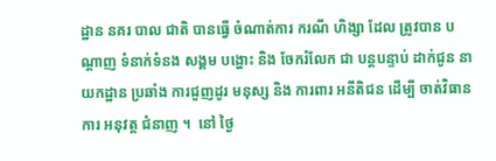ដ្ឋាន នគរ បាល ជាតិ បានធ្វើ ចំណាត់ការ ករណី ហិង្សា ដែល ត្រូវបាន បណ្ដាញ ទំនាក់ទំនង សង្គម បង្ហោះ និង ចែករំលែក ជា បន្តបន្ទាប់ ដាក់ជូន នាយកដ្ឋាន ប្រឆាំង ការជួញដូរ មនុស្ស និង ការពារ អនីតិជន ដើម្បី ចាត់វិធានការ អនុវត្ត ជំនាញ ។  នៅ ថ្ងៃ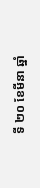ទី ២០ ខែមីនា ឆ្នាំ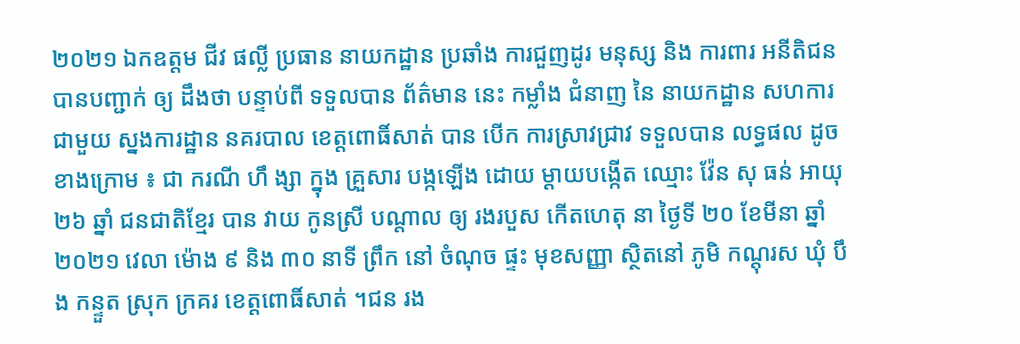២០២១ ឯកឧត្តម ជីវ ផល្លី ប្រធាន នាយកដ្ឋាន ប្រឆាំង ការជួញដូរ មនុស្ស និង ការពារ អនីតិជន បានបញ្ជាក់ ឲ្យ ដឹងថា បន្ទាប់ពី ទទួលបាន ព័ត៌មាន នេះ កម្លាំង ជំនាញ នៃ នាយកដ្ឋាន សហការ ជាមួយ ស្នងការដ្ឋាន នគរបាល ខេត្តពោធិ៍សាត់ បាន បើក ការស្រាវជ្រាវ ទទួលបាន លទ្ធផល ដូចខាងក្រោម ៖ ជា ករណី ហឹ ង្សា ក្នុង គ្រួសារ បង្កឡើង ដោយ ម្តាយបង្កើត ឈ្មោះ វ៉ែន សុ ធន់ អាយុ ២៦ ឆ្នាំ ជនជាតិខ្មែរ បាន វាយ កូនស្រី បណ្តាល ឲ្យ រងរបួស កើតហេតុ នា ថ្ងៃទី ២០ ខែមីនា ឆ្នាំ ២០២១ វេលា ម៉ោង ៩ និង ៣០ នាទី ព្រឹក នៅ ចំណុច ផ្ទះ មុខសញ្ញា ស្ថិតនៅ ភូមិ កណ្តុរស ឃុំ បឹង កន្ទួត ស្រុក ក្រគរ ខេត្តពោធិ៍សាត់ ។ជន រង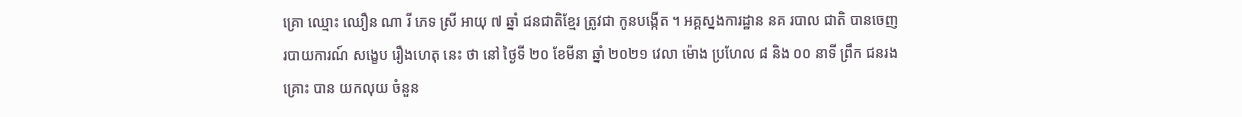គ្រោ ឈ្មោះ ឈឿន ណា រី ភេទ ស្រី អាយុ ៧ ឆ្នាំ ជនជាតិខ្មែរ ត្រូវជា កូនបង្កើត ។ អគ្គស្នងការដ្ឋាន នគ របាល ជាតិ បានចេញ របាយការណ៍ សង្ខេប រឿងហេតុ នេះ ថា នៅ ថ្ងៃទី ២០ ខែមីនា ឆ្នាំ ២០២១ វេលា ម៉ោង ប្រហែល ៨ និង ០០ នាទី ព្រឹក ជនរងគ្រោះ បាន យកលុយ ចំនួន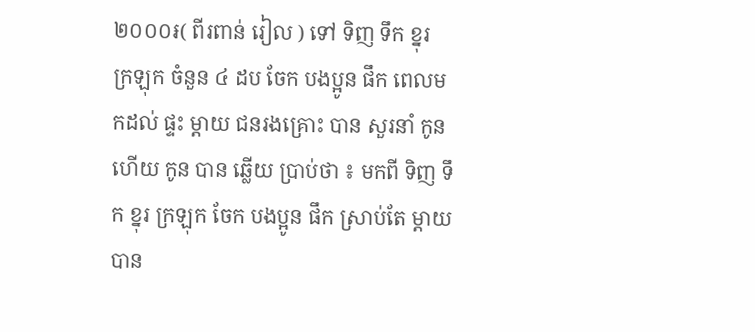២០០០៛( ពីរពាន់ រៀល ) ទៅ ទិញ ទឹក ខ្នុរ ក្រឡុក ចំនួន ៤ ដប ចែក បងប្អូន ផឹក ពេលមកដល់ ផ្ទះ ម្តាយ ជនរងគ្រោះ បាន សួរនាំ កូន ហើយ កូន បាន ឆ្លើយ ប្រាប់ថា ៖ មកពី ទិញ ទឹក ខ្នុរ ក្រឡុក ចែក បងប្អូន ផឹក ស្រាប់តែ ម្តាយ បាន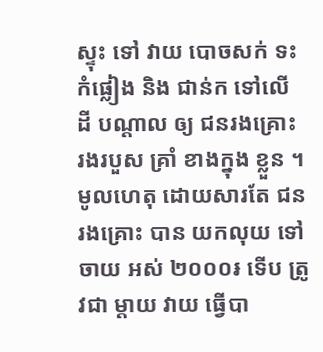ស្ទុះ ទៅ វាយ បោចសក់ ទះកំផ្លៀង និង ជាន់ក ទៅលើ ដី បណ្តាល ឲ្យ ជនរងគ្រោះ រងរបួស គ្រាំ ខាងក្នុង ខ្លួន ។ មូលហេតុ ដោយសារតែ ជនរងគ្រោះ បាន យកលុយ ទៅ ចាយ អស់ ២០០០៛ ទើប ត្រូវជា ម្តាយ វាយ ធ្វើបា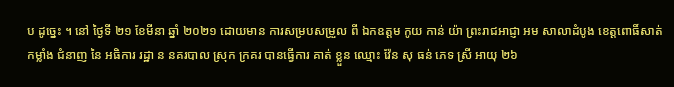ប ដូច្នេះ ។ នៅ ថ្ងៃទី ២១ ខែមីនា ឆ្នាំ ២០២១ ដោយមាន ការសម្របសម្រួល ពី ឯកឧត្តម កូយ កាន់ យ៉ា ព្រះរាជអាជ្ញា អម សាលាដំបូង ខេត្តពោធិ៍សាត់ កម្លាំង ជំនាញ នៃ អធិការ រដ្ឋា ន នគរបាល ស្រុក ក្រគរ បានធ្វើការ គាត់ ខ្លួន ឈ្មោះ វ៉ែន សុ ធន់ ភេទ ស្រី អាយុ ២៦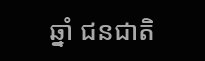ឆ្នាំ ជនជាតិ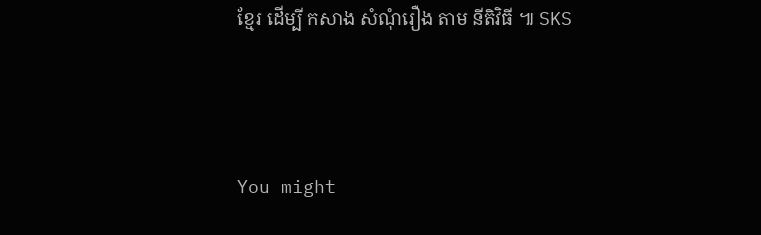ខ្មែរ ដើម្បី កសាង សំណុំរឿង តាម នីតិវិធី ៕ SKS





You might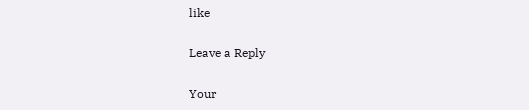like

Leave a Reply

Your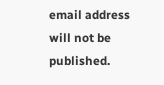email address will not be published.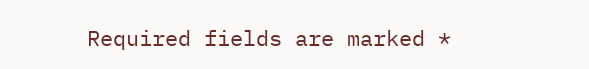Required fields are marked *